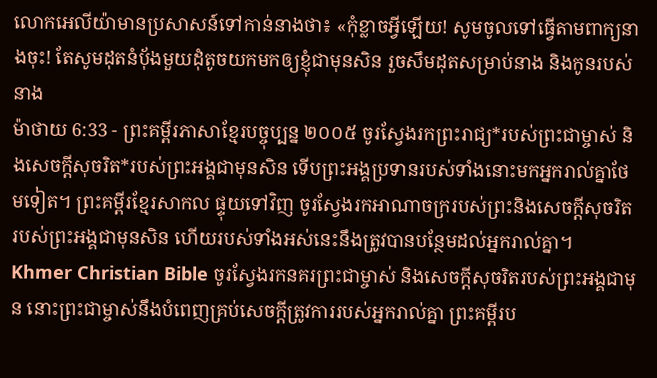លោកអេលីយ៉ាមានប្រសាសន៍ទៅកាន់នាងថា៖ «កុំខ្លាចអ្វីឡើយ! សូមចូលទៅធ្វើតាមពាក្យនាងចុះ! តែសូមដុតនំបុ័ងមួយដុំតូចយកមកឲ្យខ្ញុំជាមុនសិន រួចសឹមដុតសម្រាប់នាង និងកូនរបស់នាង
ម៉ាថាយ 6:33 - ព្រះគម្ពីរភាសាខ្មែរបច្ចុប្បន្ន ២០០៥ ចូរស្វែងរកព្រះរាជ្យ*របស់ព្រះជាម្ចាស់ និងសេចក្ដីសុចរិត*របស់ព្រះអង្គជាមុនសិន ទើបព្រះអង្គប្រទានរបស់ទាំងនោះមកអ្នករាល់គ្នាថែមទៀត។ ព្រះគម្ពីរខ្មែរសាកល ផ្ទុយទៅវិញ ចូរស្វែងរកអាណាចក្ររបស់ព្រះនិងសេចក្ដីសុចរិតរបស់ព្រះអង្គជាមុនសិន ហើយរបស់ទាំងអស់នេះនឹងត្រូវបានបន្ថែមដល់អ្នករាល់គ្នា។ Khmer Christian Bible ចូរស្វែងរកនគរព្រះជាម្ចាស់ និងសេចក្ដីសុចរិតរបស់ព្រះអង្គជាមុន នោះព្រះជាម្ចាស់នឹងបំពេញគ្រប់សេចក្ដីត្រូវការរបស់អ្នករាល់គ្នា ព្រះគម្ពីរប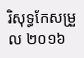រិសុទ្ធកែសម្រួល ២០១៦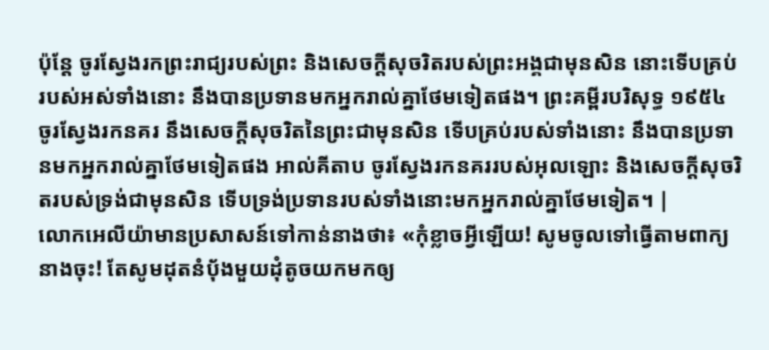ប៉ុន្តែ ចូរស្វែងរកព្រះរាជ្យរបស់ព្រះ និងសេចក្តីសុចរិតរបស់ព្រះអង្គជាមុនសិន នោះទើបគ្រប់របស់អស់ទាំងនោះ នឹងបានប្រទានមកអ្នករាល់គ្នាថែមទៀតផង។ ព្រះគម្ពីរបរិសុទ្ធ ១៩៥៤ ចូរស្វែងរកនគរ នឹងសេចក្ដីសុចរិតនៃព្រះជាមុនសិន ទើបគ្រប់របស់ទាំងនោះ នឹងបានប្រទានមកអ្នករាល់គ្នាថែមទៀតផង អាល់គីតាប ចូរស្វែងរកនគររបស់អុលឡោះ និងសេចក្ដីសុចរិតរបស់ទ្រង់ជាមុនសិន ទើបទ្រង់ប្រទានរបស់ទាំងនោះមកអ្នករាល់គ្នាថែមទៀត។ |
លោកអេលីយ៉ាមានប្រសាសន៍ទៅកាន់នាងថា៖ «កុំខ្លាចអ្វីឡើយ! សូមចូលទៅធ្វើតាមពាក្យនាងចុះ! តែសូមដុតនំបុ័ងមួយដុំតូចយកមកឲ្យ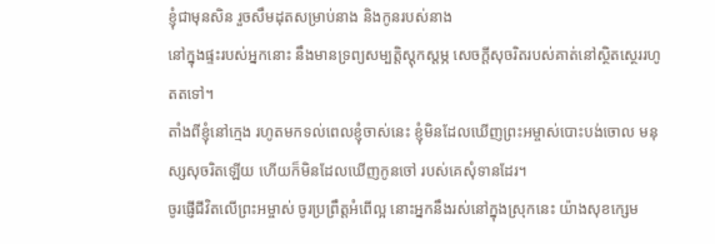ខ្ញុំជាមុនសិន រួចសឹមដុតសម្រាប់នាង និងកូនរបស់នាង
នៅក្នុងផ្ទះរបស់អ្នកនោះ នឹងមានទ្រព្យសម្បត្តិស្ដុកស្ដម្ភ សេចក្ដីសុចរិតរបស់គាត់នៅស្ថិតស្ថេររហូតតទៅ។
តាំងពីខ្ញុំនៅក្មេង រហូតមកទល់ពេលខ្ញុំចាស់នេះ ខ្ញុំមិនដែលឃើញព្រះអម្ចាស់បោះបង់ចោល មនុស្សសុចរិតឡើយ ហើយក៏មិនដែលឃើញកូនចៅ របស់គេសុំទានដែរ។
ចូរផ្ញើជីវិតលើព្រះអម្ចាស់ ចូរប្រព្រឹត្តអំពើល្អ នោះអ្នកនឹងរស់នៅក្នុងស្រុកនេះ យ៉ាងសុខក្សេម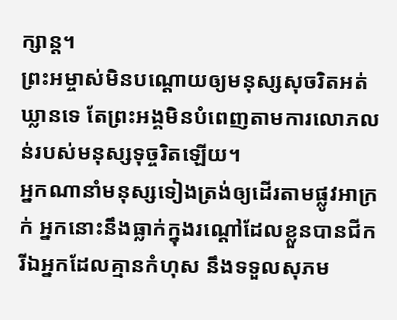ក្សាន្ត។
ព្រះអម្ចាស់មិនបណ្ដោយឲ្យមនុស្សសុចរិតអត់ឃ្លានទេ តែព្រះអង្គមិនបំពេញតាមការលោភលន់របស់មនុស្សទុច្ចរិតឡើយ។
អ្នកណានាំមនុស្សទៀងត្រង់ឲ្យដើរតាមផ្លូវអាក្រក់ អ្នកនោះនឹងធ្លាក់ក្នុងរណ្ដៅដែលខ្លួនបានជីក រីឯអ្នកដែលគ្មានកំហុស នឹងទទួលសុភម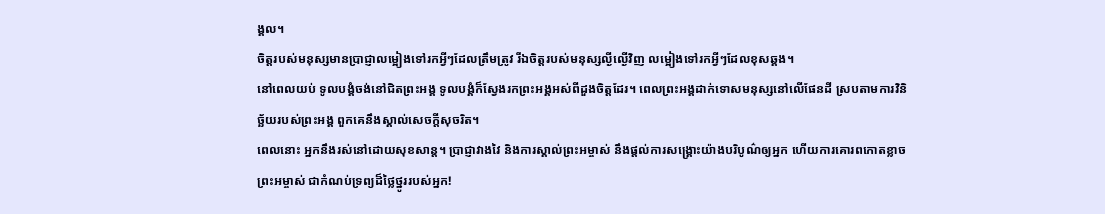ង្គល។
ចិត្តរបស់មនុស្សមានប្រាជ្ញាលម្អៀងទៅរកអ្វីៗដែលត្រឹមត្រូវ រីឯចិត្តរបស់មនុស្សល្ងីល្ងើវិញ លម្អៀងទៅរកអ្វីៗដែលខុសឆ្គង។
នៅពេលយប់ ទូលបង្គំចង់នៅជិតព្រះអង្គ ទូលបង្គំក៏ស្វែងរកព្រះអង្គអស់ពីដួងចិត្តដែរ។ ពេលព្រះអង្គដាក់ទោសមនុស្សនៅលើផែនដី ស្របតាមការវិនិច្ឆ័យរបស់ព្រះអង្គ ពួកគេនឹងស្គាល់សេចក្ដីសុចរិត។
ពេលនោះ អ្នកនឹងរស់នៅដោយសុខសាន្ត។ ប្រាជ្ញាវាងវៃ និងការស្គាល់ព្រះអម្ចាស់ នឹងផ្ដល់ការសង្គ្រោះយ៉ាងបរិបូណ៌ឲ្យអ្នក ហើយការគោរពកោតខ្លាចព្រះអម្ចាស់ ជាកំណប់ទ្រព្យដ៏ថ្លៃថ្នូររបស់អ្នក!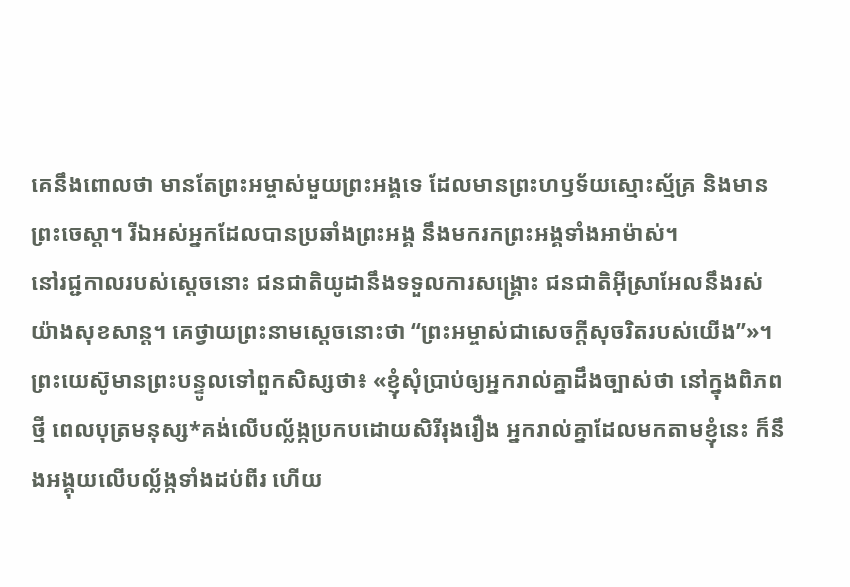គេនឹងពោលថា មានតែព្រះអម្ចាស់មួយព្រះអង្គទេ ដែលមានព្រះហឫទ័យស្មោះស្ម័គ្រ និងមានព្រះចេស្ដា។ រីឯអស់អ្នកដែលបានប្រឆាំងព្រះអង្គ នឹងមករកព្រះអង្គទាំងអាម៉ាស់។
នៅរជ្ជកាលរបស់ស្ដេចនោះ ជនជាតិយូដានឹងទទួលការសង្គ្រោះ ជនជាតិអ៊ីស្រាអែលនឹងរស់យ៉ាងសុខសាន្ត។ គេថ្វាយព្រះនាមស្ដេចនោះថា “ព្រះអម្ចាស់ជាសេចក្ដីសុចរិតរបស់យើង”»។
ព្រះយេស៊ូមានព្រះបន្ទូលទៅពួកសិស្សថា៖ «ខ្ញុំសុំប្រាប់ឲ្យអ្នករាល់គ្នាដឹងច្បាស់ថា នៅក្នុងពិភពថ្មី ពេលបុត្រមនុស្ស*គង់លើបល្ល័ង្កប្រកបដោយសិរីរុងរឿង អ្នករាល់គ្នាដែលមកតាមខ្ញុំនេះ ក៏នឹងអង្គុយលើបល្ល័ង្កទាំងដប់ពីរ ហើយ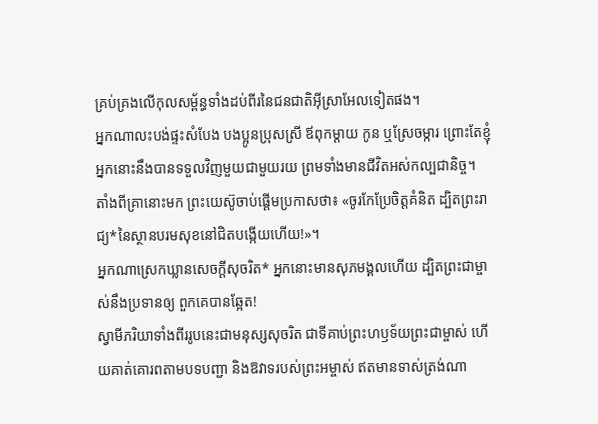គ្រប់គ្រងលើកុលសម្ព័ន្ធទាំងដប់ពីរនៃជនជាតិអ៊ីស្រាអែលទៀតផង។
អ្នកណាលះបង់ផ្ទះសំបែង បងប្អូនប្រុសស្រី ឪពុកម្ដាយ កូន ឬស្រែចម្ការ ព្រោះតែខ្ញុំ អ្នកនោះនឹងបានទទួលវិញមួយជាមួយរយ ព្រមទាំងមានជីវិតអស់កល្បជានិច្ច។
តាំងពីគ្រានោះមក ព្រះយេស៊ូចាប់ផ្ដើមប្រកាសថា៖ «ចូរកែប្រែចិត្តគំនិត ដ្បិតព្រះរាជ្យ*នៃស្ថានបរមសុខនៅជិតបង្កើយហើយ!»។
អ្នកណាស្រេកឃ្លានសេចក្ដីសុចរិត* អ្នកនោះមានសុភមង្គលហើយ ដ្បិតព្រះជាម្ចាស់នឹងប្រទានឲ្យ ពួកគេបានឆ្អែត!
ស្វាមីភរិយាទាំងពីររូបនេះជាមនុស្សសុចរិត ជាទីគាប់ព្រះហឫទ័យព្រះជាម្ចាស់ ហើយគាត់គោរពតាមបទបញ្ជា និងឱវាទរបស់ព្រះអម្ចាស់ ឥតមានទាស់ត្រង់ណា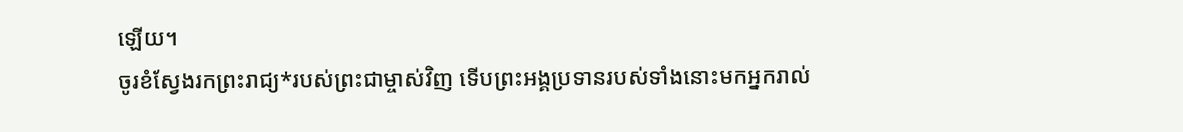ឡើយ។
ចូរខំស្វែងរកព្រះរាជ្យ*របស់ព្រះជាម្ចាស់វិញ ទើបព្រះអង្គប្រទានរបស់ទាំងនោះមកអ្នករាល់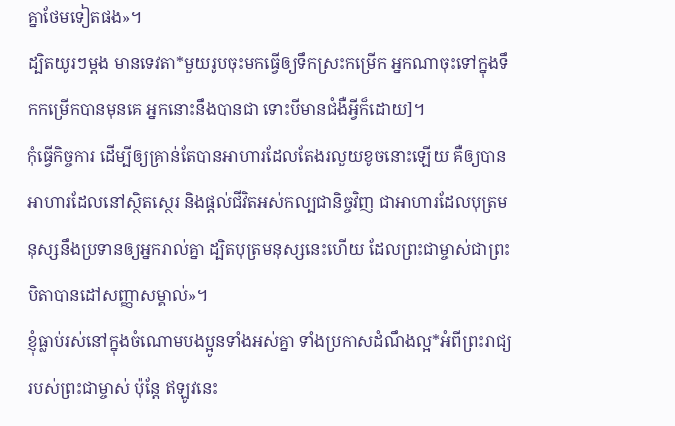គ្នាថែមទៀតផង»។
ដ្បិតយូរៗម្ដង មានទេវតា*មួយរូបចុះមកធ្វើឲ្យទឹកស្រះកម្រើក អ្នកណាចុះទៅក្នុងទឹកកម្រើកបានមុនគេ អ្នកនោះនឹងបានជា ទោះបីមានជំងឺអ្វីក៏ដោយ]។
កុំធ្វើកិច្ចការ ដើម្បីឲ្យគ្រាន់តែបានអាហារដែលតែងរលួយខូចនោះឡើយ គឺឲ្យបានអាហារដែលនៅស្ថិតស្ថេរ និងផ្ដល់ជីវិតអស់កល្បជានិច្ចវិញ ជាអាហារដែលបុត្រមនុស្សនឹងប្រទានឲ្យអ្នករាល់គ្នា ដ្បិតបុត្រមនុស្សនេះហើយ ដែលព្រះជាម្ចាស់ជាព្រះបិតាបានដៅសញ្ញាសម្គាល់»។
ខ្ញុំធ្លាប់រស់នៅក្នុងចំណោមបងប្អូនទាំងអស់គ្នា ទាំងប្រកាសដំណឹងល្អ*អំពីព្រះរាជ្យរបស់ព្រះជាម្ចាស់ ប៉ុន្តែ ឥឡូវនេះ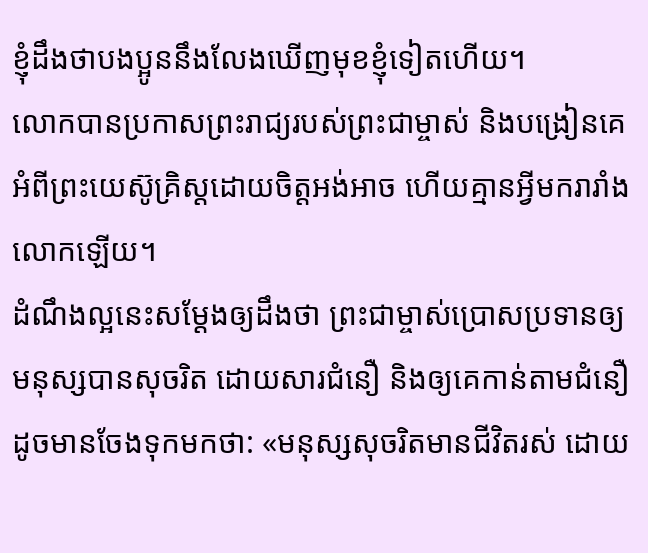ខ្ញុំដឹងថាបងប្អូននឹងលែងឃើញមុខខ្ញុំទៀតហើយ។
លោកបានប្រកាសព្រះរាជ្យរបស់ព្រះជាម្ចាស់ និងបង្រៀនគេអំពីព្រះយេស៊ូគ្រិស្តដោយចិត្តអង់អាច ហើយគ្មានអ្វីមករារាំងលោកឡើយ។
ដំណឹងល្អនេះសម្តែងឲ្យដឹងថា ព្រះជាម្ចាស់ប្រោសប្រទានឲ្យមនុស្សបានសុចរិត ដោយសារជំនឿ និងឲ្យគេកាន់តាមជំនឿ ដូចមានចែងទុកមកថា: «មនុស្សសុចរិតមានជីវិតរស់ ដោយ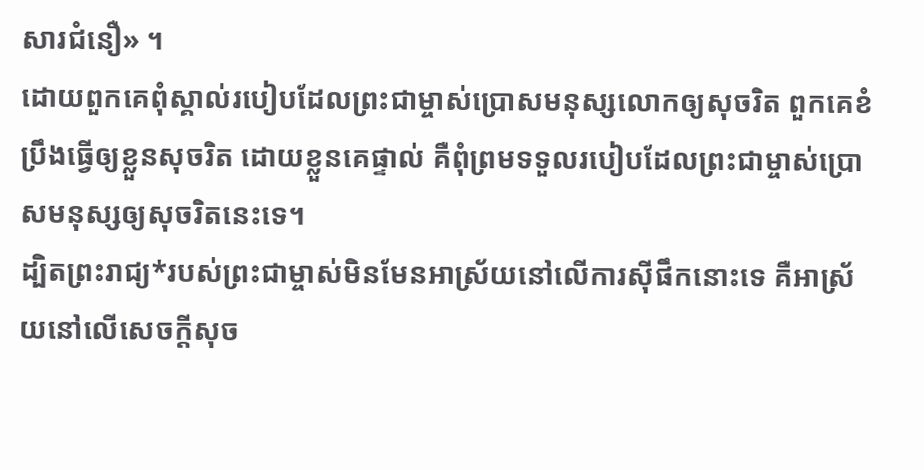សារជំនឿ» ។
ដោយពួកគេពុំស្គាល់របៀបដែលព្រះជាម្ចាស់ប្រោសមនុស្សលោកឲ្យសុចរិត ពួកគេខំប្រឹងធ្វើឲ្យខ្លួនសុចរិត ដោយខ្លួនគេផ្ទាល់ គឺពុំព្រមទទួលរបៀបដែលព្រះជាម្ចាស់ប្រោសមនុស្សឲ្យសុចរិតនេះទេ។
ដ្បិតព្រះរាជ្យ*របស់ព្រះជាម្ចាស់មិនមែនអាស្រ័យនៅលើការស៊ីផឹកនោះទេ គឺអាស្រ័យនៅលើសេចក្ដីសុច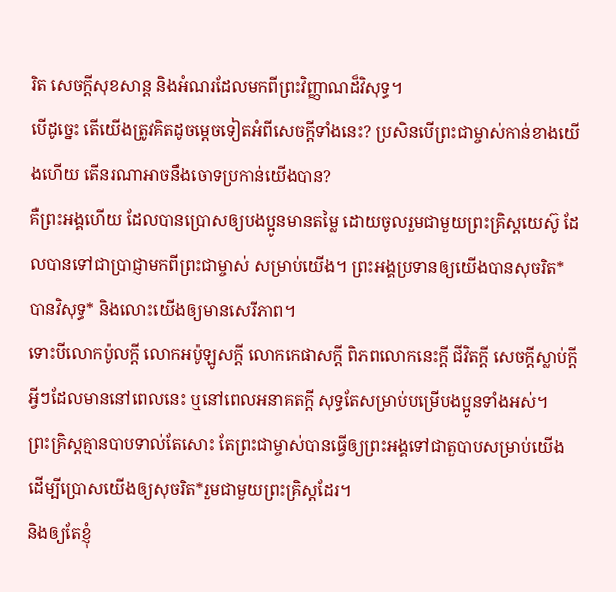រិត សេចក្ដីសុខសាន្ត និងអំណរដែលមកពីព្រះវិញ្ញាណដ៏វិសុទ្ធ។
បើដូច្នេះ តើយើងត្រូវគិតដូចម្ដេចទៀតអំពីសេចក្ដីទាំងនេះ? ប្រសិនបើព្រះជាម្ចាស់កាន់ខាងយើងហើយ តើនរណាអាចនឹងចោទប្រកាន់យើងបាន?
គឺព្រះអង្គហើយ ដែលបានប្រោសឲ្យបងប្អូនមានតម្លៃ ដោយចូលរួមជាមួយព្រះគ្រិស្តយេស៊ូ ដែលបានទៅជាប្រាជ្ញាមកពីព្រះជាម្ចាស់ សម្រាប់យើង។ ព្រះអង្គប្រទានឲ្យយើងបានសុចរិត* បានវិសុទ្ធ* និងលោះយើងឲ្យមានសេរីភាព។
ទោះបីលោកប៉ូលក្ដី លោកអប៉ូឡូសក្ដី លោកកេផាសក្ដី ពិភពលោកនេះក្ដី ជីវិតក្ដី សេចក្ដីស្លាប់ក្ដី អ្វីៗដែលមាននៅពេលនេះ ឬនៅពេលអនាគតក្ដី សុទ្ធតែសម្រាប់បម្រើបងប្អូនទាំងអស់។
ព្រះគ្រិស្តគ្មានបាបទាល់តែសោះ តែព្រះជាម្ចាស់បានធ្វើឲ្យព្រះអង្គទៅជាតួបាបសម្រាប់យើង ដើម្បីប្រោសយើងឲ្យសុចរិត*រួមជាមួយព្រះគ្រិស្តដែរ។
និងឲ្យតែខ្ញុំ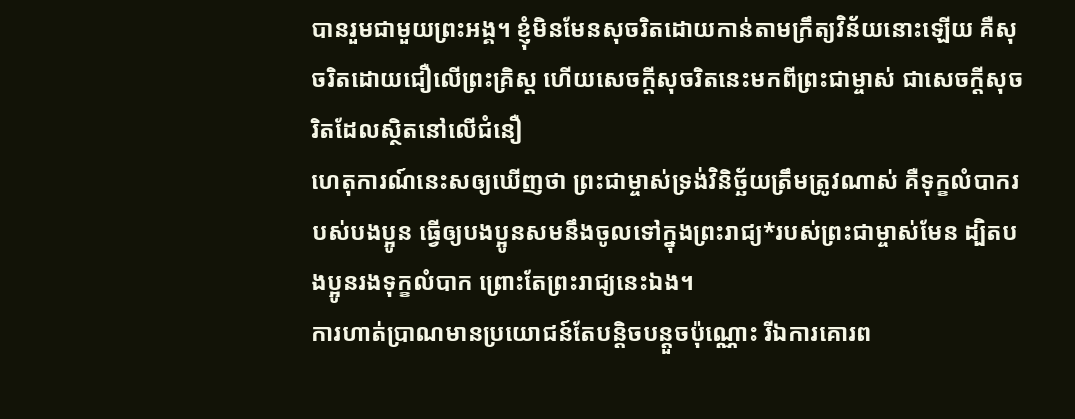បានរួមជាមួយព្រះអង្គ។ ខ្ញុំមិនមែនសុចរិតដោយកាន់តាមក្រឹត្យវិន័យនោះឡើយ គឺសុចរិតដោយជឿលើព្រះគ្រិស្ត ហើយសេចក្ដីសុចរិតនេះមកពីព្រះជាម្ចាស់ ជាសេចក្ដីសុចរិតដែលស្ថិតនៅលើជំនឿ
ហេតុការណ៍នេះសឲ្យឃើញថា ព្រះជាម្ចាស់ទ្រង់វិនិច្ឆ័យត្រឹមត្រូវណាស់ គឺទុក្ខលំបាករបស់បងប្អូន ធ្វើឲ្យបងប្អូនសមនឹងចូលទៅក្នុងព្រះរាជ្យ*របស់ព្រះជាម្ចាស់មែន ដ្បិតបងប្អូនរងទុក្ខលំបាក ព្រោះតែព្រះរាជ្យនេះឯង។
ការហាត់ប្រាណមានប្រយោជន៍តែបន្ដិចបន្តួចប៉ុណ្ណោះ រីឯការគោរព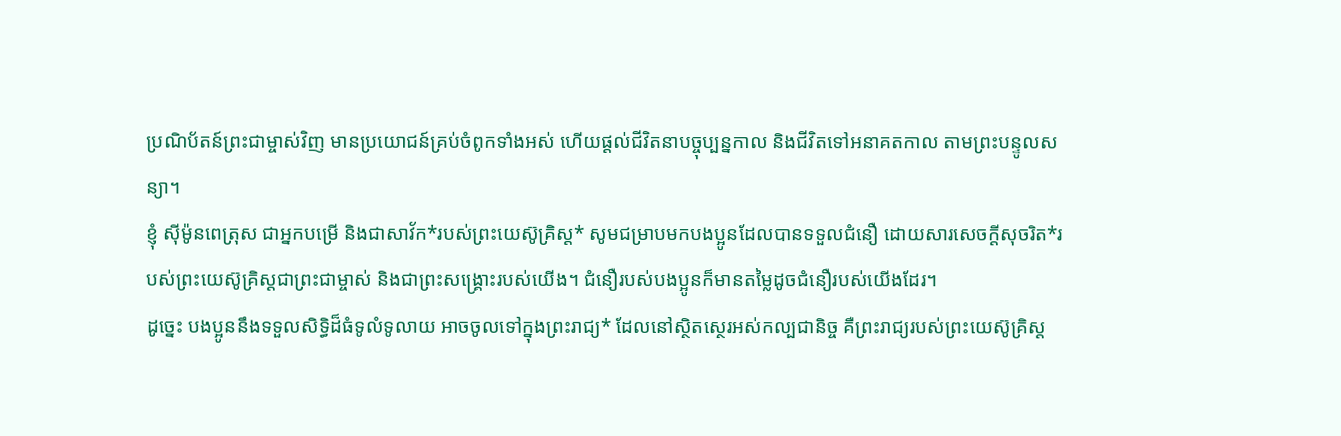ប្រណិប័តន៍ព្រះជាម្ចាស់វិញ មានប្រយោជន៍គ្រប់ចំពូកទាំងអស់ ហើយផ្ដល់ជីវិតនាបច្ចុប្បន្នកាល និងជីវិតទៅអនាគតកាល តាមព្រះបន្ទូលសន្យា។
ខ្ញុំ ស៊ីម៉ូនពេត្រុស ជាអ្នកបម្រើ និងជាសាវ័ក*របស់ព្រះយេស៊ូគ្រិស្ត* សូមជម្រាបមកបងប្អូនដែលបានទទួលជំនឿ ដោយសារសេចក្ដីសុចរិត*របស់ព្រះយេស៊ូគ្រិស្តជាព្រះជាម្ចាស់ និងជាព្រះសង្គ្រោះរបស់យើង។ ជំនឿរបស់បងប្អូនក៏មានតម្លៃដូចជំនឿរបស់យើងដែរ។
ដូច្នេះ បងប្អូននឹងទទួលសិទ្ធិដ៏ធំទូលំទូលាយ អាចចូលទៅក្នុងព្រះរាជ្យ* ដែលនៅស្ថិតស្ថេរអស់កល្បជានិច្ច គឺព្រះរាជ្យរបស់ព្រះយេស៊ូគ្រិស្ត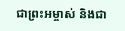ជាព្រះអម្ចាស់ និងជា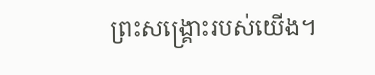ព្រះសង្គ្រោះរបស់យើង។